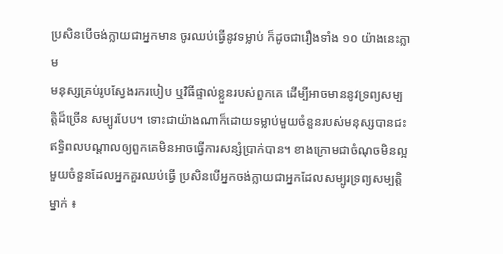ប្រសិនបើចង់ក្លាយជាអ្នកមាន ចូរឈប់ធ្វើនូវទម្លាប់ ក៏ដូចជារឿងទាំង ១០ យ៉ាងនេះភ្លាម
មនុស្សគ្រប់រូបស្វែងរករបៀប ឬវិធីផ្ទាល់ខ្លួនរបស់ពួកគេ ដើម្បីអាចមាននូវទ្រព្យសម្បត្តិដ៏ច្រើន សម្បូរបែប។ ទោះជាយ៉ាងណាក៏ដោយទម្លាប់មួយចំនួនរបស់មនុស្សបានជះឥទ្ធិពលបណ្ដាលឲ្យពួកគេមិនអាចធ្វើការសន្សំប្រាក់បាន។ ខាងក្រោមជាចំណុចមិនល្អមួយចំនួនដែលអ្នកគួរឈប់ធ្វើ ប្រសិនបើអ្នកចង់ក្លាយជាអ្នកដែលសម្បូរទ្រព្យសម្បត្តិម្នាក់ ៖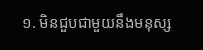១. មិនជួបជាមួយនឹងមនុស្ស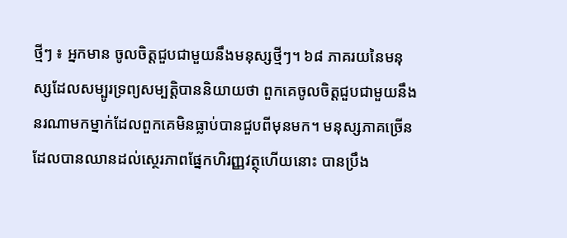ថ្មីៗ ៖ អ្នកមាន ចូលចិត្តជួបជាមួយនឹងមនុស្សថ្មីៗ។ ៦៨ ភាគរយនៃមនុស្សដែលសម្បូរទ្រព្យសម្បត្តិបាននិយាយថា ពួកគេចូលចិត្តជួបជាមួយនឹងនរណាមកម្នាក់ដែលពួកគេមិនធ្លាប់បានជួបពីមុនមក។ មនុស្សភាគច្រើនដែលបានឈានដល់ស្ថេរភាពផ្នែកហិរញ្ញវត្ថុហើយនោះ បានប្រឹង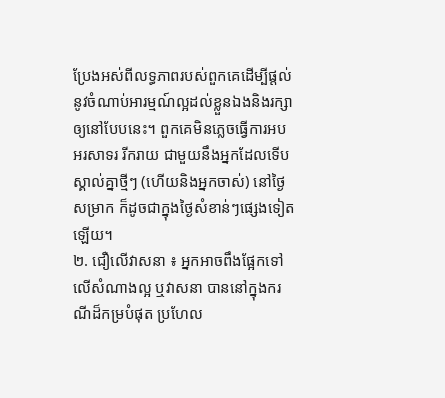ប្រែងអស់ពីលទ្ធភាពរបស់ពួកគេដើម្បីផ្តល់នូវចំណាប់អារម្មណ៍ល្អដល់ខ្លួនឯងនិងរក្សាឲ្យនៅបែបនេះ។ ពួកគេមិនភ្លេចធ្វើការអបអរសាទរ រីករាយ ជាមួយនឹងអ្នកដែលទើបស្គាល់គ្នាថ្មីៗ (ហើយនិងអ្នកចាស់) នៅថ្ងៃសម្រាក ក៏ដូចជាក្នុងថ្ងៃសំខាន់ៗផ្សេងទៀតឡើយ។
២. ជឿលើវាសនា ៖ អ្នកអាចពឹងផ្អែកទៅលើសំណាងល្អ ឬវាសនា បាននៅក្នុងករណីដ៏កម្របំផុត ប្រហែល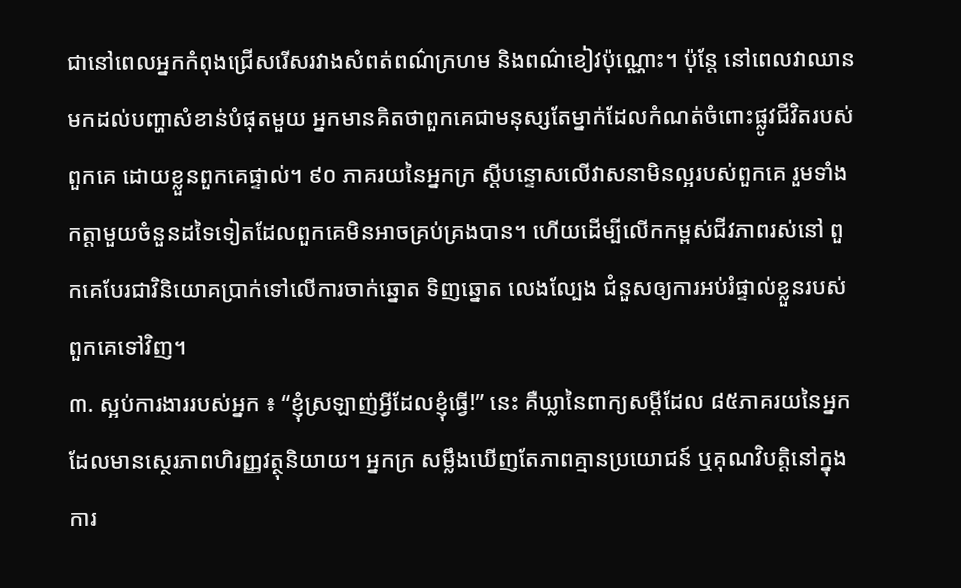ជានៅពេលអ្នកកំពុងជ្រើសរើសរវាងសំពត់ពណ៌ក្រហម និងពណ៌ខៀវប៉ុណ្ណោះ។ ប៉ុន្តែ នៅពេលវាឈានមកដល់បញ្ហាសំខាន់បំផុតមួយ អ្នកមានគិតថាពួកគេជាមនុស្សតែម្នាក់ដែលកំណត់ចំពោះផ្លូវជីវិតរបស់ពួកគេ ដោយខ្លួនពួកគេផ្ទាល់។ ៩០ ភាគរយនៃអ្នកក្រ ស្ដីបន្ទោសលើវាសនាមិនល្អរបស់ពួកគេ រួមទាំងកត្តាមួយចំនួនដទៃទៀតដែលពួកគេមិនអាចគ្រប់គ្រងបាន។ ហើយដើម្បីលើកកម្ពស់ជីវភាពរស់នៅ ពួកគេបែរជាវិនិយោគប្រាក់ទៅលើការចាក់ឆ្នោត ទិញឆ្នោត លេងល្បែង ជំនួសឲ្យការអប់រំផ្ទាល់ខ្លួនរបស់ពួកគេទៅវិញ។
៣. ស្អប់ការងាររបស់អ្នក ៖ “ខ្ញុំស្រឡាញ់អ្វីដែលខ្ញុំធ្វើ!” នេះ គឺឃ្លានៃពាក្យសម្ដីដែល ៨៥ភាគរយនៃអ្នកដែលមានស្ថេរភាពហិរញ្ញវត្ថុនិយាយ។ អ្នកក្រ សម្លឹងឃើញតែភាពគ្មានប្រយោជន៍ ឬគុណវិបត្តិនៅក្នុងការ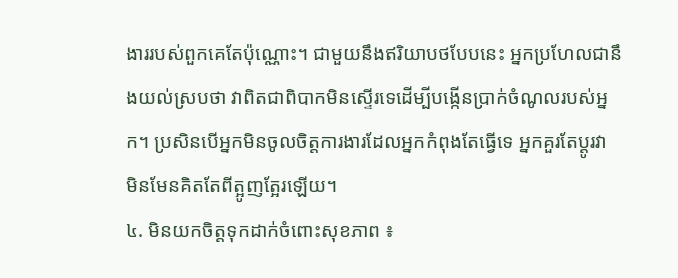ងាររបស់ពួកគេតែប៉ុណ្ណោះ។ ជាមួយនឹងឥរិយាបថបែបនេះ អ្នកប្រហែលជានឹងយល់ស្របថា វាពិតជាពិបាកមិនស្ទើរទេដើម្បីបង្កើនប្រាក់ចំណូលរបស់អ្នក។ ប្រសិនបើអ្នកមិនចូលចិត្តការងារដែលអ្នកកំពុងតែធ្វើទេ អ្នកគួរតែប្ដូរវា មិនមែនគិតតែពីត្អូញត្អែរឡើយ។
៤. មិនយកចិត្តទុកដាក់ចំពោះសុខភាព ៖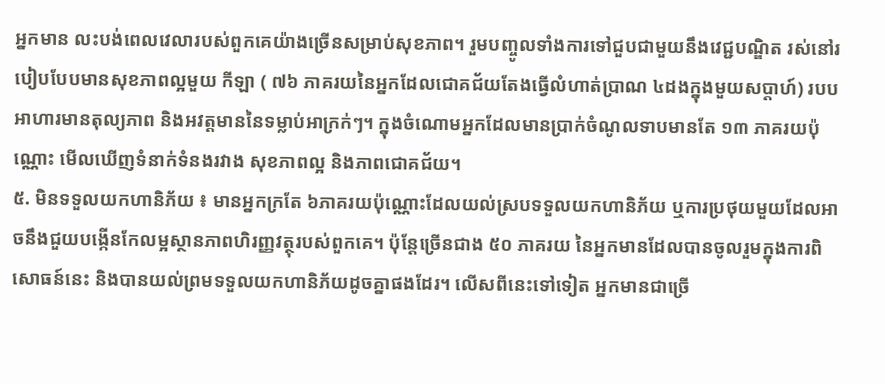អ្នកមាន លះបង់ពេលវេលារបស់ពួកគេយ៉ាងច្រើនសម្រាប់សុខភាព។ រួមបញ្ចូលទាំងការទៅជួបជាមួយនឹងវេជ្ជបណ្ឌិត រស់នៅរបៀបបែបមានសុខភាពល្អមួយ កីឡា ( ៧៦ ភាគរយនៃអ្នកដែលជោគជ័យតែងធ្វើលំហាត់ប្រាណ ៤ដងក្នុងមួយសប្តាហ៍) របបអាហារមានតុល្យភាព និងអវត្តមាននៃទម្លាប់អាក្រក់ៗ។ ក្នុងចំណោមអ្នកដែលមានប្រាក់ចំណូលទាបមានតែ ១៣ ភាគរយប៉ុណ្ណោះ មើលឃើញទំនាក់ទំនងរវាង សុខភាពល្អ និងភាពជោគជ័យ។
៥. មិនទទួលយកហានិភ័យ ៖ មានអ្នកក្រតែ ៦ភាគរយប៉ុណ្ណោះដែលយល់ស្របទទួលយកហានិភ័យ ឬការប្រថុយមួយដែលអាចនឹងជួយបង្កើនកែលម្អស្ថានភាពហិរញ្ញវត្ថុរបស់ពួកគេ។ ប៉ុន្តែច្រើនជាង ៥០ ភាគរយ នៃអ្នកមានដែលបានចូលរួមក្នុងការពិសោធន៍នេះ និងបានយល់ព្រមទទួលយកហានិភ័យដូចគ្នាផងដែរ។ លើសពីនេះទៅទៀត អ្នកមានជាច្រើ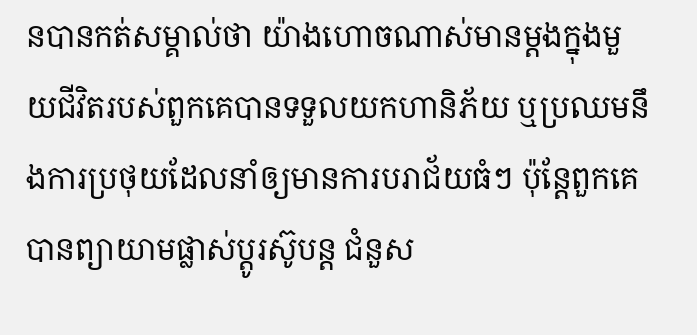នបានកត់សម្គាល់ថា យ៉ាងហោចណាស់មានម្ដងក្នុងមួយជីវិតរបស់ពួកគេបានទទួលយកហានិភ័យ ឬប្រឈមនឹងការប្រថុយដែលនាំឲ្យមានការបរាជ័យធំៗ ប៉ុន្តែពួកគេបានព្យាយាមផ្លាស់ប្ដូរស៊ូបន្ត ជំនួស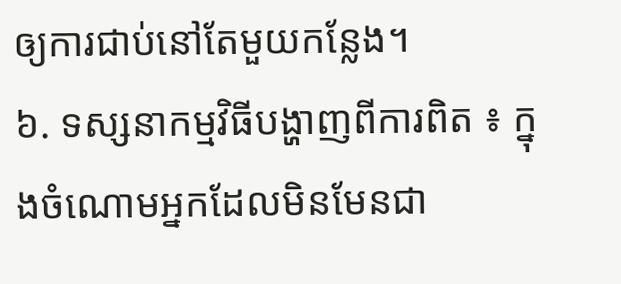ឲ្យការជាប់នៅតែមួយកន្លែង។
៦. ទស្សនាកម្មវិធីបង្ហាញពីការពិត ៖ ក្នុងចំណោមអ្នកដែលមិនមែនជា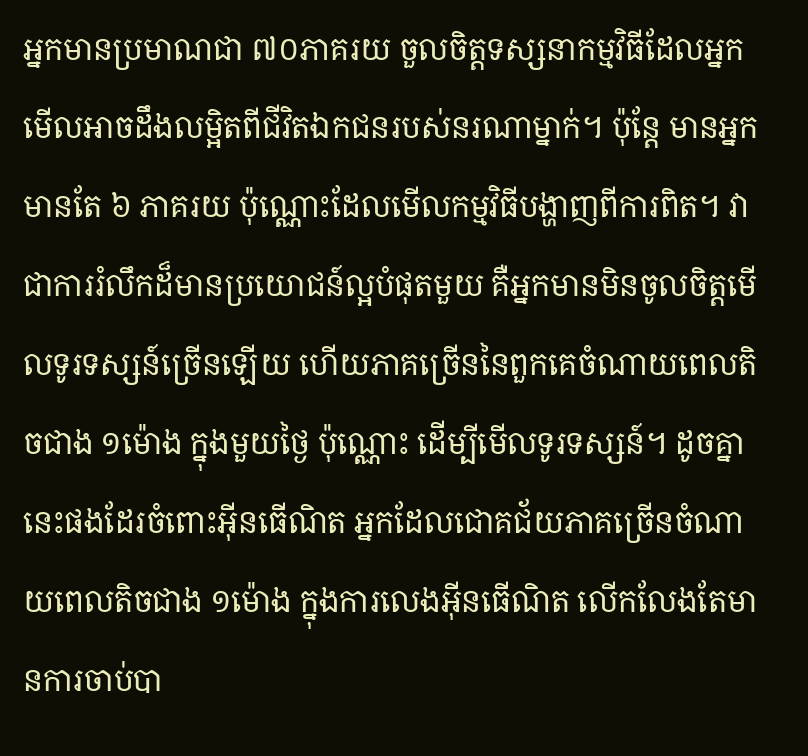អ្នកមានប្រមាណជា ៧០ភាគរយ ចួលចិត្តទស្សនាកម្មវិធីដែលអ្នកមើលអាចដឹងលម្អិតពីជីវិតឯកជនរបស់នរណាម្នាក់។ ប៉ុន្តែ មានអ្នកមានតែ ៦ ភាគរយ ប៉ុណ្ណោះដែលមើលកម្មវិធីបង្ហាញពីការពិត។ វាជាការរំលឹកដ៏មានប្រយោជន៍ល្អបំផុតមួយ គឺអ្នកមានមិនចូលចិត្តមើលទូរទស្សន៍ច្រើនឡើយ ហើយភាគច្រើននៃពួកគេចំណាយពេលតិចជាង ១ម៉ោង ក្នុងមួយថ្ងៃ ប៉ុណ្ណោះ ដើម្បីមើលទូរទស្សន៍។ ដូចគ្នានេះផងដែរចំពោះអុីនធើណិត អ្នកដែលជោគជ័យភាគច្រើនចំណាយពេលតិចជាង ១ម៉ោង ក្នុងការលេងអុីនធើណិត លើកលែងតែមានការចាប់បា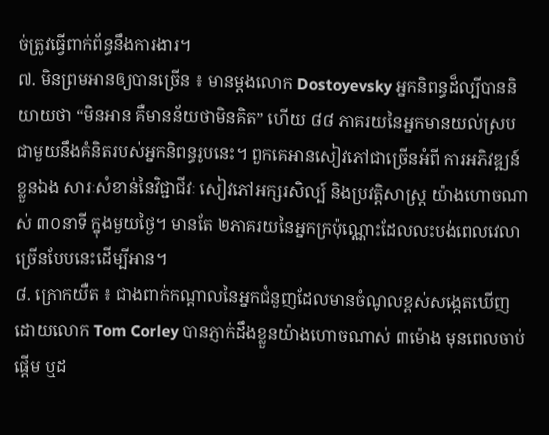ច់ត្រូវធ្វើពាក់ព័ន្ធនឹងការងារ។
៧. មិនព្រមអានឲ្យបានច្រើន ៖ មានម្ដងលោក Dostoyevsky អ្នកនិពន្ធដ៏ល្បីបាននិយាយថា “មិនអាន គឺមានន័យថាមិនគិត” ហើយ ៨៨ ភាគរយនៃអ្នកមានយល់ស្របជាមួយនឹងគំនិតរបស់អ្នកនិពន្ធរូបនេះ។ ពួកគេអានសៀវភៅជាច្រើនអំពី ការអភិវឌ្ឍន៍ខ្លួនឯង សារៈសំខាន់នៃវិជ្ជាជីវៈ សៀវភៅអក្សរសិល្ប៍ និងប្រវត្តិសាស្ត្រ យ៉ាងហោចណាស់ ៣០នាទី ក្នុងមួយថ្ងៃ។ មានតែ ២ភាគរយនៃអ្នកក្រប៉ុណ្ណោះដែលលះបង់ពេលវេលាច្រើនបែបនេះដើម្បីអាន។
៨. ក្រោកយឺត ៖ ជាងពាក់កណ្ដាលនៃអ្នកជំនួញដែលមានចំណូលខ្ពស់សង្កេតឃើញដោយលោក Tom Corley បានភ្ញាក់ដឹងខ្លួនយ៉ាងហោចណាស់ ៣ម៉ោង មុនពេលចាប់ផ្ដើម ឬដ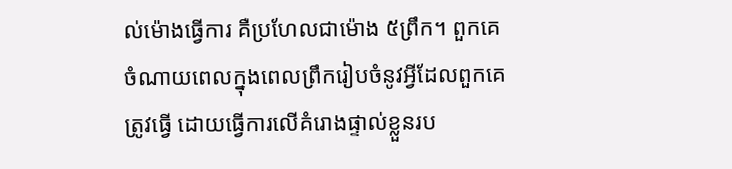ល់ម៉ោងធ្វើការ គឺប្រហែលជាម៉ោង ៥ព្រឹក។ ពួកគេចំណាយពេលក្នុងពេលព្រឹករៀបចំនូវអ្វីដែលពួកគេត្រូវធ្វើ ដោយធ្វើការលើគំរោងផ្ទាល់ខ្លួនរប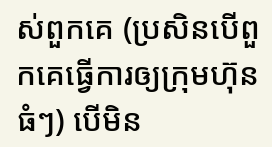ស់ពួកគេ (ប្រសិនបើពួកគេធ្វើការឲ្យក្រុមហ៊ុនធំៗ) បើមិន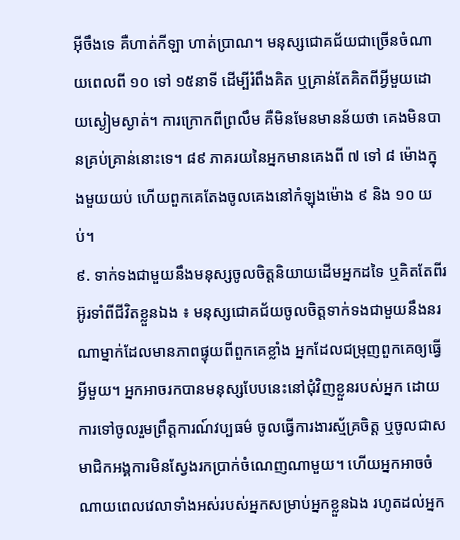អុីចឹងទេ គឺហាត់កីឡា ហាត់ប្រាណ។ មនុស្សជោគជ័យជាច្រើនចំណាយពេលពី ១០ ទៅ ១៥នាទី ដើម្បីរំពឹងគិត ឬគ្រាន់តែគិតពីអ្វីមួយដោយស្ងៀមស្ងាត់។ ការក្រោកពីព្រលឹម គឺមិនមែនមានន័យថា គេងមិនបានគ្រប់គ្រាន់នោះទេ។ ៨៩ ភាគរយនៃអ្នកមានគេងពី ៧ ទៅ ៨ ម៉ោងក្នុងមួយយប់ ហើយពួកគេតែងចូលគេងនៅកំឡុងម៉ោង ៩ និង ១០ យប់។
៩. ទាក់ទងជាមួយនឹងមនុស្សចូលចិត្តនិយាយដើមអ្នកដទៃ ឬគិតតែពីរអ៊ូរទាំពីជីវិតខ្លួនឯង ៖ មនុស្សជោគជ័យចូលចិត្តទាក់ទងជាមួយនឹងនរណាម្នាក់ដែលមានភាពផ្ទុយពីពួកគេខ្លាំង អ្នកដែលជម្រុញពួកគេឲ្យធ្វើអ្វីមួយ។ អ្នកអាចរកបានមនុស្សបែបនេះនៅជុំវិញខ្លួនរបស់អ្នក ដោយការទៅចូលរួមព្រឹត្តការណ៍វប្បធម៌ ចូលធ្វើការងារស្ម័គ្រចិត្ត ឬចូលជាសមាជិកអង្គការមិនស្វែងរកប្រាក់ចំណេញណាមួយ។ ហើយអ្នកអាចចំណាយពេលវេលាទាំងអស់របស់អ្នកសម្រាប់អ្នកខ្លួនឯង រហូតដល់អ្នក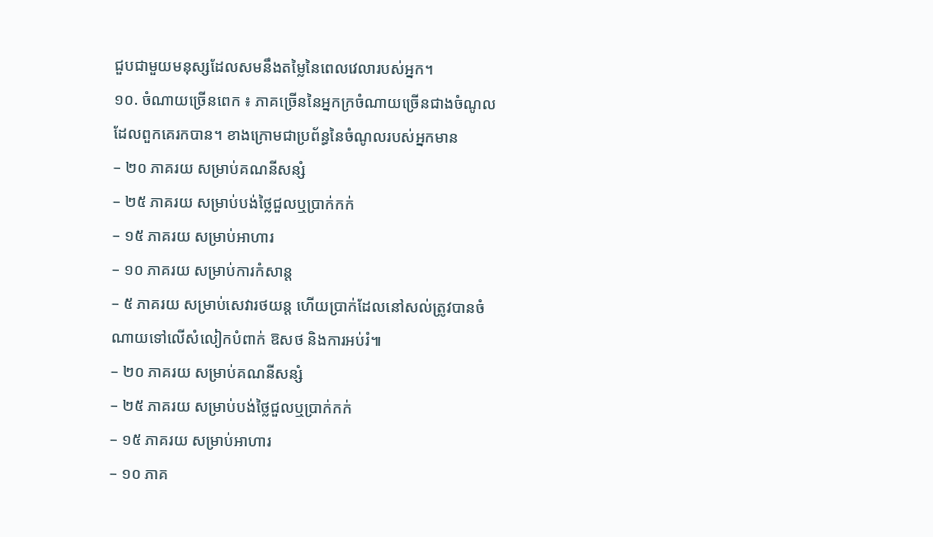ជួបជាមួយមនុស្សដែលសមនឹងតម្លៃនៃពេលវេលារបស់អ្នក។
១០. ចំណាយច្រើនពេក ៖ ភាគច្រើននៃអ្នកក្រចំណាយច្រើនជាងចំណូលដែលពួកគេរកបាន។ ខាងក្រោមជាប្រព័ន្ធនៃចំណូលរបស់អ្នកមាន
– ២០ ភាគរយ សម្រាប់គណនីសន្សំ
– ២៥ ភាគរយ សម្រាប់បង់ថ្លៃជួលឬប្រាក់កក់
– ១៥ ភាគរយ សម្រាប់អាហារ
– ១០ ភាគរយ សម្រាប់ការកំសាន្ត
– ៥ ភាគរយ សម្រាប់សេវារថយន្ត ហើយប្រាក់ដែលនៅសល់ត្រូវបានចំណាយទៅលើសំលៀកបំពាក់ ឱសថ និងការអប់រំ៕
– ២០ ភាគរយ សម្រាប់គណនីសន្សំ
– ២៥ ភាគរយ សម្រាប់បង់ថ្លៃជួលឬប្រាក់កក់
– ១៥ ភាគរយ សម្រាប់អាហារ
– ១០ ភាគ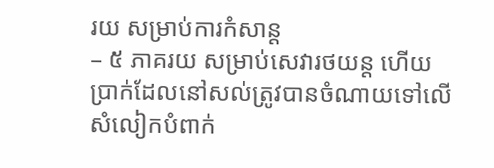រយ សម្រាប់ការកំសាន្ត
– ៥ ភាគរយ សម្រាប់សេវារថយន្ត ហើយប្រាក់ដែលនៅសល់ត្រូវបានចំណាយទៅលើសំលៀកបំពាក់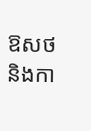ឱសថ និងកា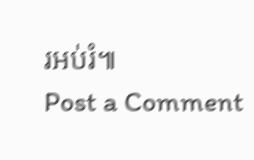រអប់រំ៕
Post a Comment